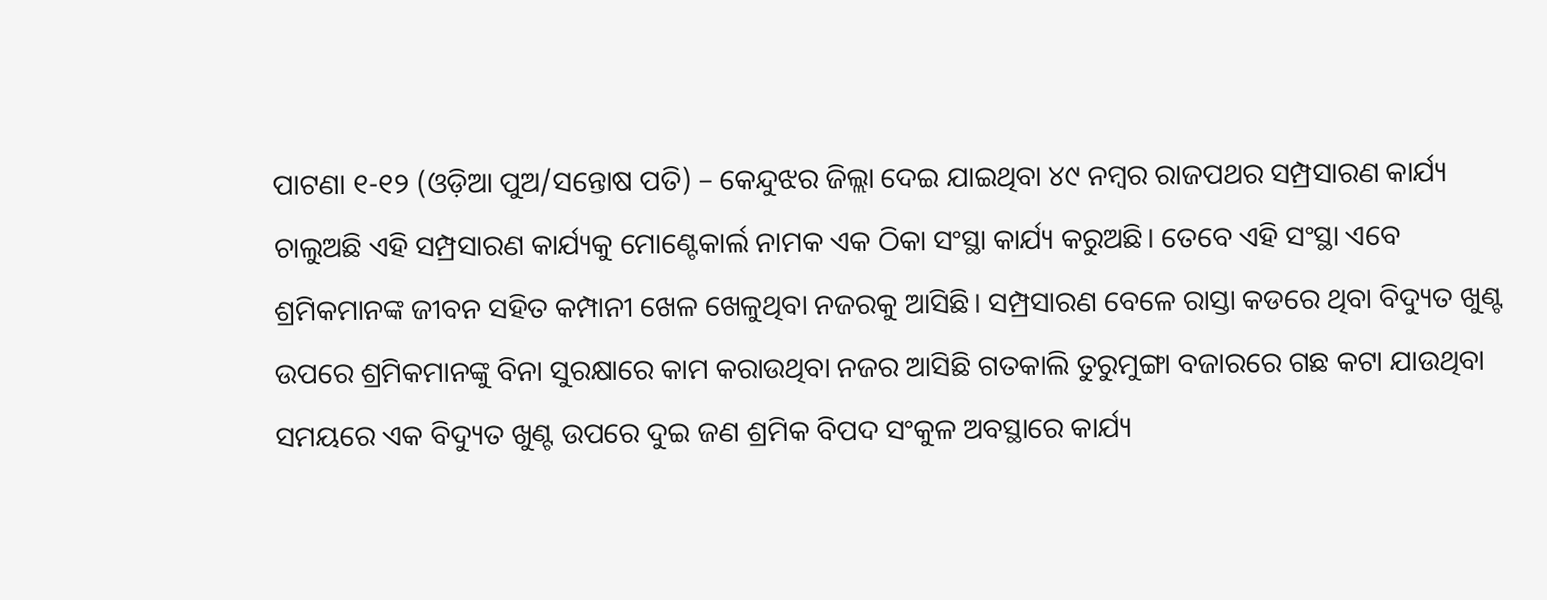ପାଟଣା ୧-୧୨ (ଓଡ଼ିଆ ପୁଅ/ସନ୍ତୋଷ ପତି) – କେନ୍ଦୁଝର ଜିଲ୍ଲା ଦେଇ ଯାଇଥିବା ୪୯ ନମ୍ବର ରାଜପଥର ସମ୍ପ୍ରସାରଣ କାର୍ଯ୍ୟ ଚାଲୁଅଛି ଏହି ସମ୍ପ୍ରସାରଣ କାର୍ଯ୍ୟକୁ ମୋଣ୍ଟେକାର୍ଲ ନାମକ ଏକ ଠିକା ସଂସ୍ଥା କାର୍ଯ୍ୟ କରୁଅଛି। ତେବେ ଏହି ସଂସ୍ଥା ଏବେ ଶ୍ରମିକମାନଙ୍କ ଜୀବନ ସହିତ କମ୍ପାନୀ ଖେଳ ଖେଳୁଥିବା ନଜରକୁ ଆସିଛି। ସମ୍ପ୍ରସାରଣ ବେଳେ ରାସ୍ତା କଡରେ ଥିବା ବିଦ୍ୟୁତ ଖୁଣ୍ଟ ଉପରେ ଶ୍ରମିକମାନଙ୍କୁ ବିନା ସୁରକ୍ଷାରେ କାମ କରାଉଥିବା ନଜର ଆସିଛି ଗତକାଲି ତୁରୁମୁଙ୍ଗା ବଜାରରେ ଗଛ କଟା ଯାଉଥିବା ସମୟରେ ଏକ ବିଦ୍ୟୁତ ଖୁଣ୍ଟ ଉପରେ ଦୁଇ ଜଣ ଶ୍ରମିକ ବିପଦ ସଂକୁଳ ଅବସ୍ଥାରେ କାର୍ଯ୍ୟ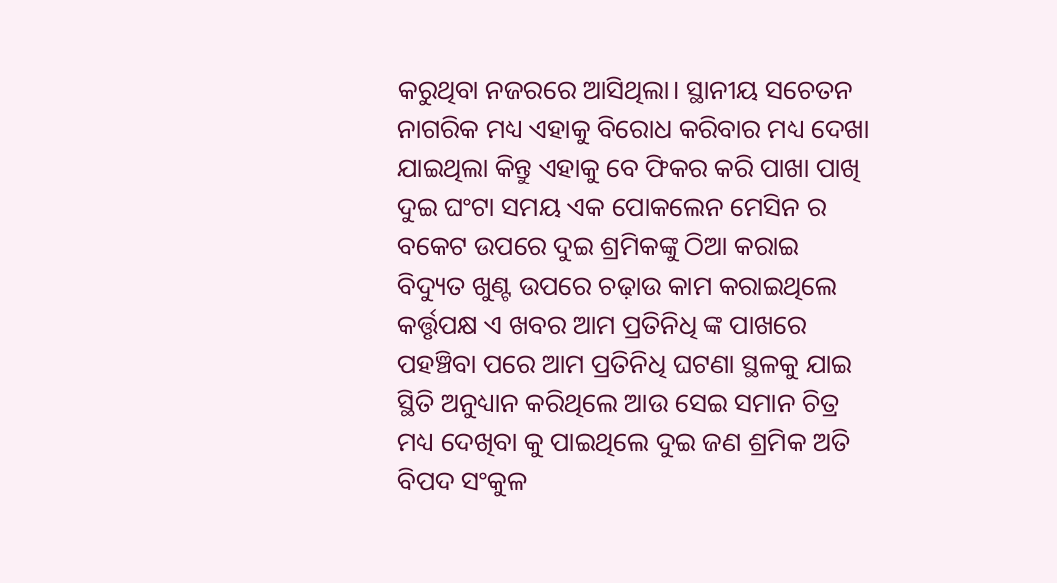କରୁଥିବା ନଜରରେ ଆସିଥିଲା। ସ୍ଥାନୀୟ ସଚେତନ ନାଗରିକ ମଧ୍ୟ ଏହାକୁ ବିରୋଧ କରିବାର ମଧ୍ୟ ଦେଖା ଯାଇଥିଲା କିନ୍ତୁ ଏହାକୁ ବେ ଫିକର କରି ପାଖା ପାଖି ଦୁଇ ଘଂଟା ସମୟ ଏକ ପୋକଲେନ ମେସିନ ର ବକେଟ ଉପରେ ଦୁଇ ଶ୍ରମିକଙ୍କୁ ଠିଆ କରାଇ ବିଦ୍ୟୁତ ଖୁଣ୍ଟ ଉପରେ ଚଢ଼ାଉ କାମ କରାଇଥିଲେ କର୍ତ୍ତୃପକ୍ଷ ଏ ଖବର ଆମ ପ୍ରତିନିଧି ଙ୍କ ପାଖରେ ପହଞ୍ଚିବା ପରେ ଆମ ପ୍ରତିନିଧି ଘଟଣା ସ୍ଥଳକୁ ଯାଇ ସ୍ଥିତି ଅନୁଧ୍ୟାନ କରିଥିଲେ ଆଉ ସେଇ ସମାନ ଚିତ୍ର ମଧ୍ୟ ଦେଖିବା କୁ ପାଇଥିଲେ ଦୁଇ ଜଣ ଶ୍ରମିକ ଅତି ବିପଦ ସଂକୁଳ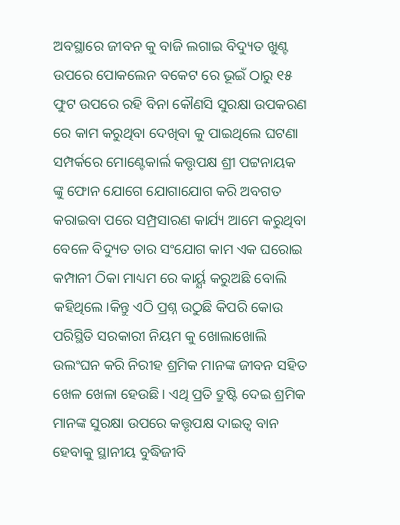ଅବସ୍ଥାରେ ଜୀବନ କୁ ବାଜି ଲଗାଇ ବିଦ୍ୟୁତ ଖୁଣ୍ଟ ଉପରେ ପୋକଲେନ ବକେଟ ରେ ଭୂଇଁ ଠାରୁ ୧୫ ଫୁଟ ଉପରେ ରହି ବିନା କୌଣସି ସୁରକ୍ଷା ଉପକରଣ ରେ କାମ କରୁଥିବା ଦେଖିବା କୁ ପାଇଥିଲେ ଘଟଣା ସମ୍ପର୍କରେ ମୋଣ୍ଟେକାର୍ଲ କତ୍ତୃପକ୍ଷ ଶ୍ରୀ ପଟ୍ଟନାୟକ ଙ୍କୁ ଫୋନ ଯୋଗେ ଯୋଗାଯୋଗ କରି ଅବଗତ କରାଇବା ପରେ ସମ୍ପ୍ରସାରଣ କାର୍ଯ୍ୟ ଆମେ କରୁଥିବା ବେଳେ ବିଦ୍ୟୁତ ତାର ସଂଯୋଗ କାମ ଏକ ଘରୋଇ କମ୍ପାନୀ ଠିକା ମାଧ୍ୟମ ରେ କାର୍ୟ୍ଯ କରୁଅଛି ବୋଲି କହିଥିଲେ।କିନ୍ତୁ ଏଠି ପ୍ରଶ୍ନ ଉଠୁଛି କିପରି କୋଉ ପରିସ୍ଥିତି ସରକାରୀ ନିୟମ କୁ ଖୋଲାଖୋଲି ଉଲଂଘନ କରି ନିରୀହ ଶ୍ରମିକ ମାନଙ୍କ ଜୀବନ ସହିତ ଖେଳ ଖେଳା ହେଉଛି। ଏଥି ପ୍ରତି ଦ୍ରୁଷ୍ଟି ଦେଇ ଶ୍ରମିକ ମାନଙ୍କ ସୁରକ୍ଷା ଉପରେ କତ୍ତୃପକ୍ଷ ଦାଇତ୍ଵ ବାନ ହେବାକୁ ସ୍ଥାନୀୟ ବୁଦ୍ଧିଜୀବି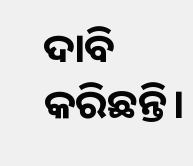ଦାବି କରିଛନ୍ତି।